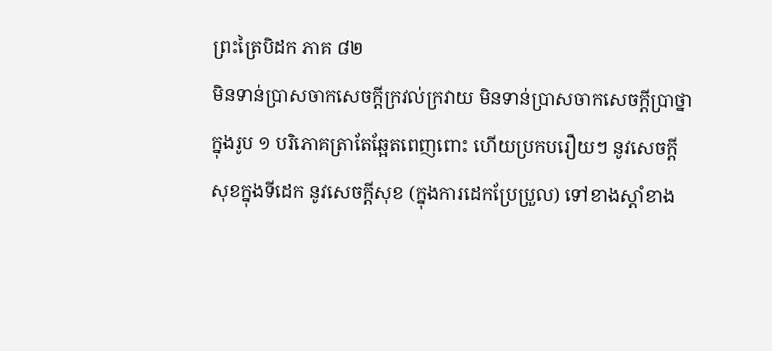ព្រះត្រៃបិដក ភាគ ៨២
មិនទាន់ប្រាសចាកសេចក្ដីក្រវល់ក្រវាយ មិនទាន់ប្រាសចាកសេចក្តីប្រាថ្នាក្នុងរូប ១ បរិភោគត្រាតែឆ្អែតពេញពោះ ហើយប្រកបរឿយៗ នូវសេចក្ដីសុខក្នុងទីដេក នូវសេចក្ដីសុខ (ក្នុងការដេកប្រែប្រួល) ទៅខាងស្ដាំខាង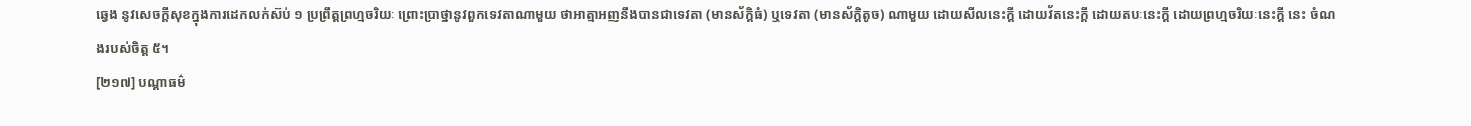ឆ្វេង នូវសេចក្ដីសុខក្នុងការដេកលក់ស៊ប់ ១ ប្រព្រឹត្តព្រហ្មចរិយៈ ព្រោះប្រាថ្នានូវពួកទេវតាណាមួយ ថាអាត្មាអញនឹងបានជាទេវតា (មានស័ក្តិធំ) ឬទេវតា (មានស័ក្តិតូច) ណាមួយ ដោយសីលនេះក្ដី ដោយវ័តនេះក្ដី ដោយតបៈនេះក្ដី ដោយព្រហ្មចរិយៈនេះក្ដី នេះ ចំណងរបស់ចិត្ត ៥។
[២១៧] បណ្ដាធម៌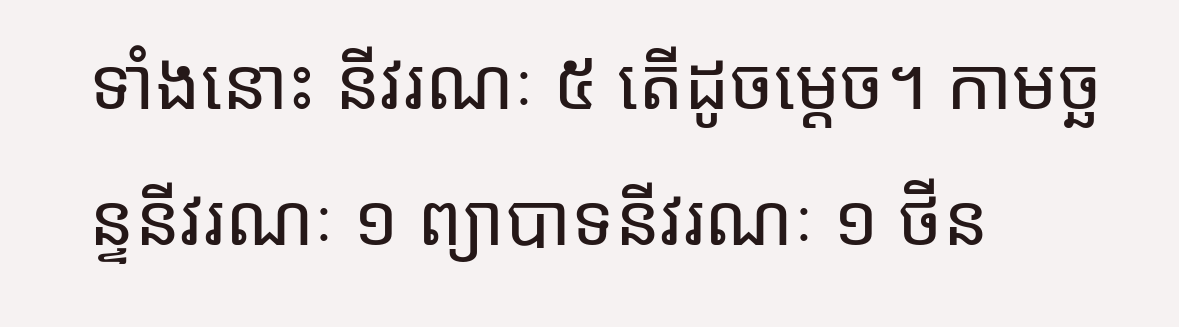ទាំងនោះ នីវរណៈ ៥ តើដូចម្ដេច។ កាមច្ឆន្ទនីវរណៈ ១ ព្យាបាទនីវរណៈ ១ ថីន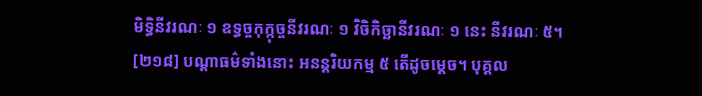មិទ្ធិនីវរណៈ ១ ឧទ្ធច្ចកុក្កុច្ចនីវរណៈ ១ វិចិកិច្ឆានីវរណៈ ១ នេះ នីវរណៈ ៥។
[២១៨] បណ្ដាធម៌ទាំងនោះ អនន្តរិយកម្ម ៥ តើដូចម្ដេច។ បុគ្គល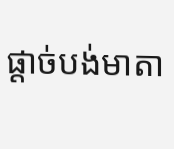ផ្ដាច់បង់មាតា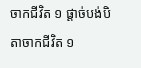ចាកជីវិត ១ ផ្ដាច់បង់បិតាចាកជីវិត ១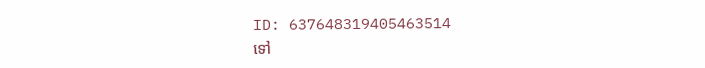ID: 637648319405463514
ទៅ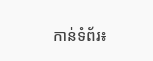កាន់ទំព័រ៖